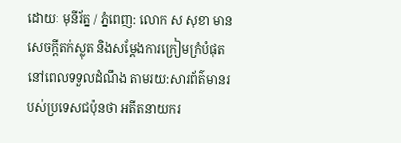ដោយៈ មុនីរ័ត្ន / ភ្នំពេញ: លោក ស សុខា មានសេចក្ដីតក់ស្លុត និងសម្ដែងការក្រៀមក្រំបំផុត នៅពេលទទួលដំណឹង តាមរយ:សារព័ត៌មានរបស់ប្រទេសជប៉ុនថា អតីតនាយករ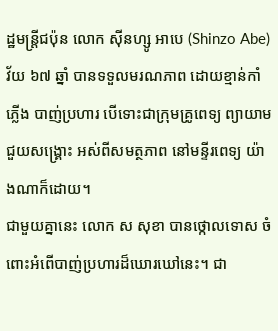ដ្ឋមន្ត្រីជប៉ុន លោក ស៊ីនហ្សូ អាបេ (Shinzo Abe) វ័យ ៦៧ ឆ្នាំ បានទទួលមរណភាព ដោយខ្មាន់កាំភ្លើង បាញ់ប្រហារ បើទោះជាក្រុមគ្រូពេទ្យ ព្យាយាមជួយសង្គ្រោះ អស់ពីសមត្ថភាព នៅមន្ទីរពេទ្យ យ៉ាងណាក៏ដោយ។
ជាមួយគ្នានេះ លោក ស សុខា បានថ្កោលទោស ចំពោះអំពើបាញ់ប្រហារដ៏ឃោរឃៅនេះ។ ជា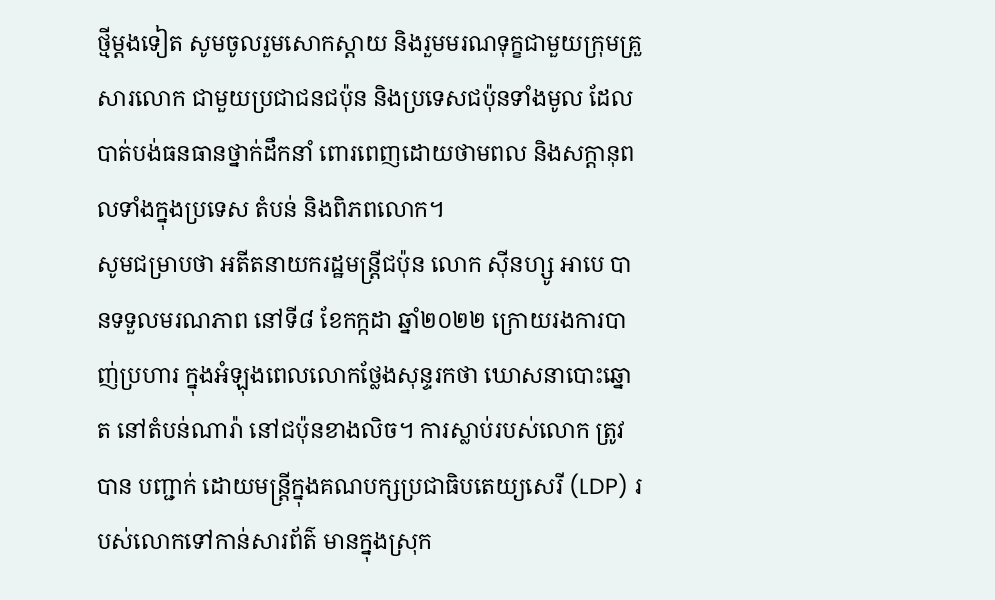ថ្មីម្ដងទៀត សូមចូលរួមសោកស្ដាយ និងរួមមរណទុក្ខជាមួយក្រុមគ្រួសារលោក ជាមួយប្រជាជនជប៉ុន និងប្រទេសជប៉ុនទាំងមូល ដែលបាត់បង់ធនធានថ្នាក់ដឹកនាំ ពោរពេញដោយថាមពល និងសក្ដានុពលទាំងក្នុងប្រទេស តំបន់ និងពិភពលោក។
សូមជម្រាបថា អតីតនាយករដ្ឋមន្ត្រីជប៉ុន លោក ស៊ីនហ្សូ អាបេ បានទទួលមរណភាព នៅទី៨ ខែកក្កដា ឆ្នាំ២០២២ ក្រោយរងការបាញ់ប្រហារ ក្នុងអំឡុងពេលលោកថ្លែងសុន្ទរកថា ឃោសនាបោះឆ្នោត នៅតំបន់ណារ៉ា នៅជប៉ុនខាងលិច។ ការស្លាប់របស់លោក ត្រូវបាន បញ្ជាក់ ដោយមន្ត្រីក្នុងគណបក្សប្រជាធិបតេយ្យសេរី (LDP) របស់លោកទៅកាន់សារព័ត៌ មានក្នុងស្រុក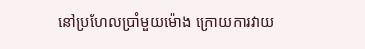នៅប្រហែលប្រាំមួយម៉ោង ក្រោយការវាយ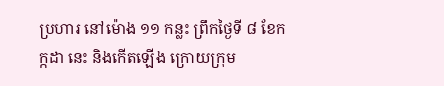ប្រហារ នៅម៉ោង ១១ កន្លះ ព្រឹកថ្ងៃទី ៨ ខែកក្កដា នេះ និងកើតឡើង ក្រោយក្រុម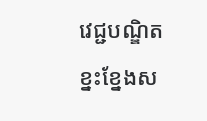វេជ្ជបណ្ឌិត ខ្នះខ្នែងស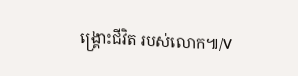ង្គ្រោះជីវិត របស់លោក៕/V